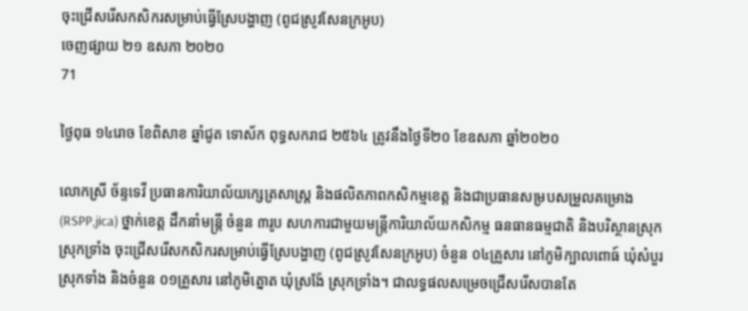ចុះជ្រើសរើសកសិករសម្រាប់ធ្វើស្រែបង្ហាញ (ពូជស្រូវសែនក្រអូប)
ចេញផ្សាយ ២១ ឧសភា ២០២០
71

ថ្ងៃពុធ ១៤រោច ខែពិសាខ ឆ្នាំជូត ទោស័ក ពុទ្ធសករាជ ២៥៦៤ ត្រូវនឹងថ្ងៃទី២០ ខែឧសភា ឆ្នាំ២០២០

លោកស្រី ច័ន្ទទេវី ប្រធានការិយាល័យក្សេត្រសាស្រ្ត និងផលិតភាពកសិកម្មខេត្ត និងជាប្រធានសម្របសម្រួលគម្រោង (RSPP,jica) ថ្នាក់ខេត្ត ដឹកនាំមន្រ្តី ចំនួន ៣រូប សហការជាមួយមន្រ្តីការិយាល័យកសិកម្ម ធនធានធម្មជាតិ និងបរិស្ថានស្រុក ស្រុកទ្រាំង ចុះជ្រើសរើសកសិករសម្រាប់ធ្វើស្រែបង្ហាញ (ពូជស្រូវសែនក្រអូប) ចំនួន ០៤គ្រួសារ នៅភូមិក្បាលពោធ៍ ឃំុសំបួរ ស្រុកទាំង និងចំនួន ០១គ្រួសារ នៅភូមិត្នោត ឃំុស្រង៉ែ ស្រុកទ្រាំង។ ជាលទ្ធផលសម្រេចជ្រើសរើសបានតែ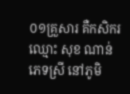០១គ្រួសារ គឺកសិករ ឈ្មោះ សុខ ណាន់ ភេទស្រី នៅភូមិ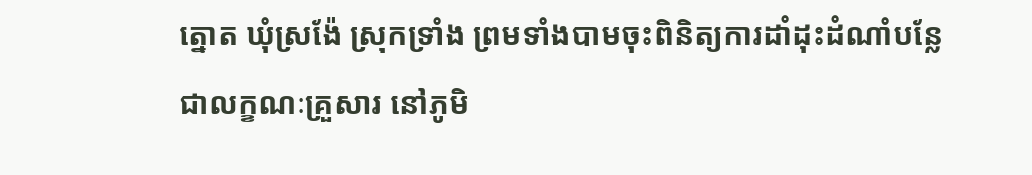ត្នោត ឃំុស្រង៉ែ ស្រុកទ្រាំង ព្រមទាំងបាមចុះពិនិត្យការដាំដុះដំណាំបន្លែ ជាលក្ខណៈគ្រួសារ នៅភូមិ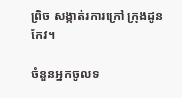ព្រិច សង្កាត់រការក្រៅ ក្រុងដូនកែវ។

ចំនួនអ្នកចូលទ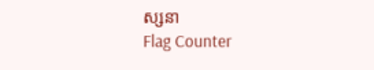ស្សនា
Flag Counter